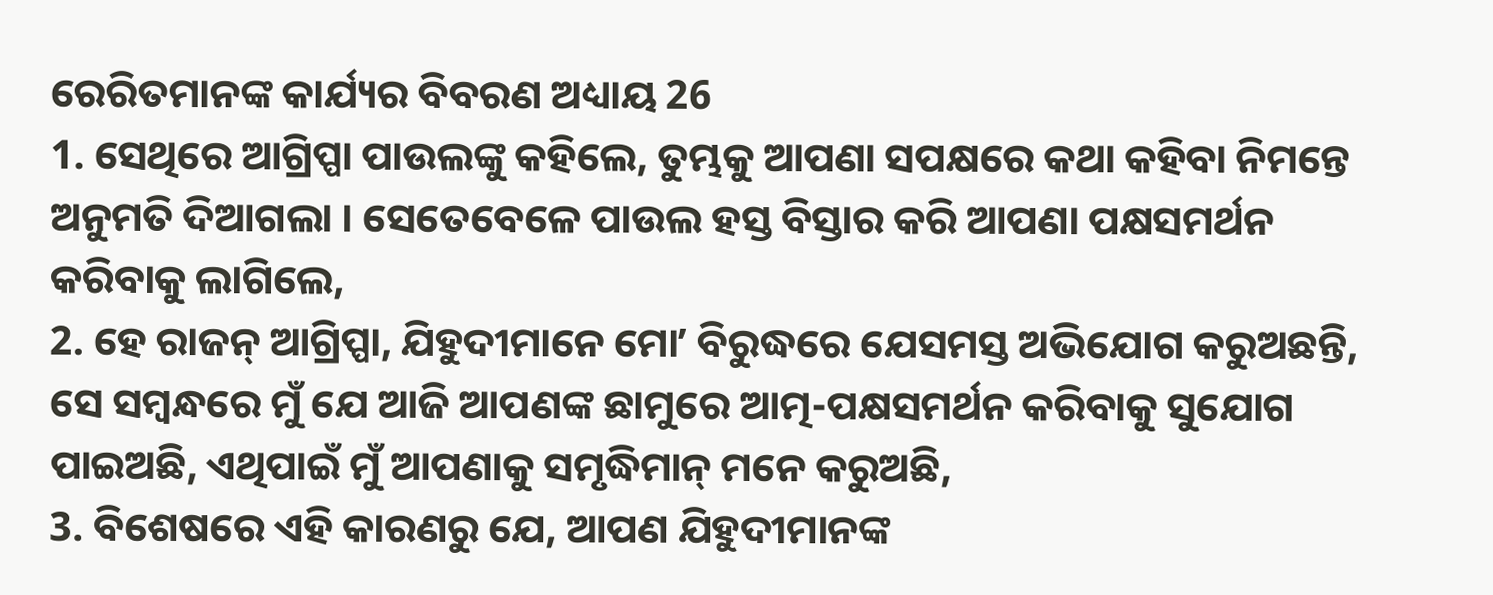ରେରିତମାନଙ୍କ କାର୍ଯ୍ୟର ବିବରଣ ଅଧ୍ୟାୟ 26
1. ସେଥିରେ ଆଗ୍ରିପ୍ପା ପାଉଲଙ୍କୁ କହିଲେ, ତୁମ୍ଭକୁ ଆପଣା ସପକ୍ଷରେ କଥା କହିବା ନିମନ୍ତେ ଅନୁମତି ଦିଆଗଲା । ସେତେବେଳେ ପାଉଲ ହସ୍ତ ବିସ୍ତାର କରି ଆପଣା ପକ୍ଷସମର୍ଥନ କରିବାକୁ ଲାଗିଲେ,
2. ହେ ରାଜନ୍ ଆଗ୍ରିପ୍ପା, ଯିହୁଦୀମାନେ ମୋʼ ବିରୁଦ୍ଧରେ ଯେସମସ୍ତ ଅଭିଯୋଗ କରୁଅଛନ୍ତି, ସେ ସମ୍ଵନ୍ଧରେ ମୁଁ ଯେ ଆଜି ଆପଣଙ୍କ ଛାମୁରେ ଆତ୍ମ-ପକ୍ଷସମର୍ଥନ କରିବାକୁ ସୁଯୋଗ ପାଇଅଛି, ଏଥିପାଇଁ ମୁଁ ଆପଣାକୁ ସମୃଦ୍ଧିମାନ୍ ମନେ କରୁଅଛି,
3. ବିଶେଷରେ ଏହି କାରଣରୁ ଯେ, ଆପଣ ଯିହୁଦୀମାନଙ୍କ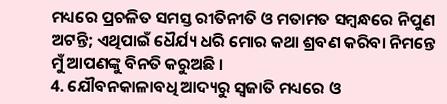ମଧ୍ୟରେ ପ୍ରଚଳିତ ସମସ୍ତ ରୀତିନୀତି ଓ ମତାମତ ସମ୍ଵନ୍ଧରେ ନିପୁଣ ଅଟନ୍ତି; ଏଥିପାଇଁ ଧୈର୍ଯ୍ୟ ଧରି ମୋର କଥା ଶ୍ରବଣ କରିବା ନିମନ୍ତେ ମୁଁ ଆପଣଙ୍କୁ ବିନତି କରୁଅଛି ।
4. ଯୌବନକାଳାବଧି ଆଦ୍ୟରୁ ସ୍ଵଜାତି ମଧ୍ୟରେ ଓ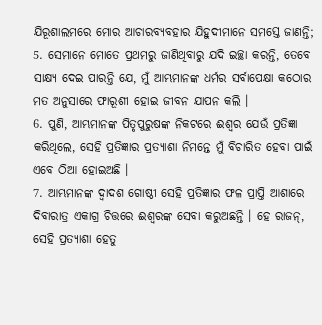ଯିରୂଶାଲମରେ ମୋର ଆଚାରବ୍ୟବହାର ଯିହୁଦୀମାନେ ସମସ୍ତେ ଜାଣନ୍ତି;
5. ସେମାନେ ମୋତେ ପ୍ରଥମରୁ ଜାଣିଥିବାରୁ ଯଦି ଇଚ୍ଛା କରନ୍ତି, ତେବେ ସାକ୍ଷ୍ୟ ଦେଇ ପାରନ୍ତି ଯେ, ମୁଁ ଆମ୍ଭମାନଙ୍କ ଧର୍ମର ସର୍ବାପେକ୍ଷା କଠୋର ମତ ଅନୁସାରେ ଫାରୂଶୀ ହୋଇ ଜୀବନ ଯାପନ କଲି ।
6. ପୁଣି, ଆମ୍ଭମାନଙ୍କ ପିତୃପୁରୁଷଙ୍କ ନିକଟରେ ଈଶ୍ଵର ଯେଉଁ ପ୍ରତିଜ୍ଞା କରିଥିଲେ, ସେହି ପ୍ରତିଜ୍ଞାର ପ୍ରତ୍ୟାଶା ନିମନ୍ତେ ମୁଁ ବିଚାରିତ ହେବା ପାଇଁ ଏବେ ଠିଆ ହୋଇଅଛି ।
7. ଆମ୍ଭମାନଙ୍କ ଦ୍ଵାଦଶ ଗୋଷ୍ଠୀ ସେହି ପ୍ରତିଜ୍ଞାର ଫଳ ପ୍ରାପ୍ତି ଆଶାରେ ଦିବାରାତ୍ର ଏକାଗ୍ର ଚିତ୍ତରେ ଈଶ୍ଵରଙ୍କ ସେବା କରୁଅଛନ୍ତି । ହେ ରାଜନ୍, ସେହି ପ୍ରତ୍ୟାଶା ହେତୁ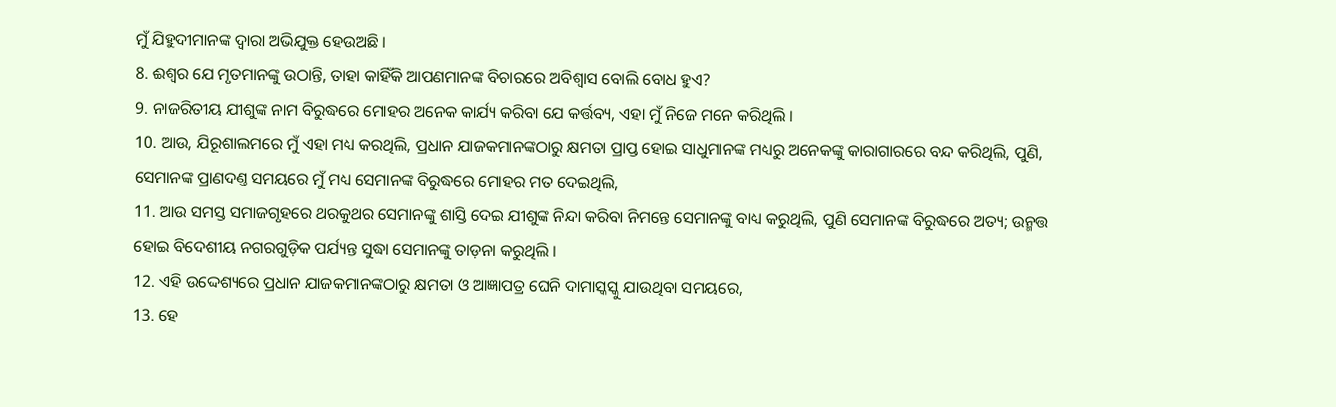ମୁଁ ଯିହୁଦୀମାନଙ୍କ ଦ୍ଵାରା ଅଭିଯୁକ୍ତ ହେଉଅଛି ।
8. ଈଶ୍ଵର ଯେ ମୃତମାନଙ୍କୁ ଉଠାନ୍ତି, ତାହା କାହିଁକି ଆପଣମାନଙ୍କ ବିଚାରରେ ଅବିଶ୍ଵାସ ବୋଲି ବୋଧ ହୁଏ?
9. ନାଜରିତୀୟ ଯୀଶୁଙ୍କ ନାମ ବିରୁଦ୍ଧରେ ମୋହର ଅନେକ କାର୍ଯ୍ୟ କରିବା ଯେ କର୍ତ୍ତବ୍ୟ, ଏହା ମୁଁ ନିଜେ ମନେ କରିଥିଲି ।
10. ଆଉ, ଯିରୂଶାଲମରେ ମୁଁ ଏହା ମଧ୍ୟ କରଥିଲି, ପ୍ରଧାନ ଯାଜକମାନଙ୍କଠାରୁ କ୍ଷମତା ପ୍ରାପ୍ତ ହୋଇ ସାଧୁମାନଙ୍କ ମଧ୍ୟରୁ ଅନେକଙ୍କୁ କାରାଗାରରେ ବନ୍ଦ କରିଥିଲି, ପୁଣି, ସେମାନଙ୍କ ପ୍ରାଣଦଣ୍ତ ସମୟରେ ମୁଁ ମଧ୍ୟ ସେମାନଙ୍କ ବିରୁଦ୍ଧରେ ମୋହର ମତ ଦେଇଥିଲି,
11. ଆଉ ସମସ୍ତ ସମାଜଗୃହରେ ଥରକୁଥର ସେମାନଙ୍କୁ ଶାସ୍ତି ଦେଇ ଯୀଶୁଙ୍କ ନିନ୍ଦା କରିବା ନିମନ୍ତେ ସେମାନଙ୍କୁ ବାଧ୍ୟ କରୁଥିଲି, ପୁଣି ସେମାନଙ୍କ ବିରୁଦ୍ଧରେ ଅତ୍ୟ; ଉନ୍ମତ୍ତ ହୋଇ ବିଦେଶୀୟ ନଗରଗୁଡ଼ିକ ପର୍ଯ୍ୟନ୍ତ ସୁଦ୍ଧା ସେମାନଙ୍କୁ ତାଡ଼ନା କରୁଥିଲି ।
12. ଏହି ଉଦ୍ଦେଶ୍ୟରେ ପ୍ରଧାନ ଯାଜକମାନଙ୍କଠାରୁ କ୍ଷମତା ଓ ଆଜ୍ଞାପତ୍ର ଘେନି ଦାମାସ୍କସ୍କୁ ଯାଉଥିବା ସମୟରେ,
13. ହେ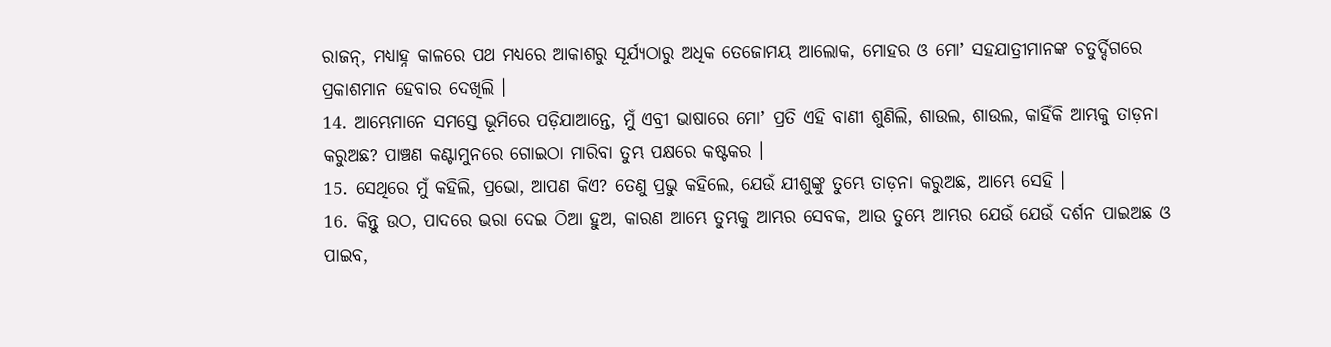ରାଜନ୍, ମଧ୍ୟାହ୍ନ କାଳରେ ପଥ ମଧ୍ୟରେ ଆକାଶରୁ ସୂର୍ଯ୍ୟଠାରୁ ଅଧିକ ତେଜୋମୟ ଆଲୋକ, ମୋହର ଓ ମୋʼ ସହଯାତ୍ରୀମାନଙ୍କ ଚତୁର୍ଦ୍ଦିଗରେ ପ୍ରକାଶମାନ ହେବାର ଦେଖିଲି ।
14. ଆମ୍ଭେମାନେ ସମସ୍ତେ ଭୂମିରେ ପଡ଼ିଯାଆନ୍ତେ, ମୁଁ ଏବ୍ରୀ ଭାଷାରେ ମୋʼ ପ୍ରତି ଏହି ବାଣୀ ଶୁଣିଲି, ଶାଉଲ, ଶାଉଲ, କାହିଁକି ଆମ୍ଭକୁ ତାଡ଼ନା କରୁଅଛ? ପାଞ୍ଚଣ କଣ୍ଟାମୁନରେ ଗୋଇଠା ମାରିବା ତୁମ୍ଭ ପକ୍ଷରେ କଷ୍ଟକର ।
15. ସେଥିରେ ମୁଁ କହିଲି, ପ୍ରଭୋ, ଆପଣ କିଏ? ତେଣୁ ପ୍ରଭୁ କହିଲେ, ଯେଉଁ ଯୀଶୁଙ୍କୁ ତୁମ୍ଭେ ତାଡ଼ନା କରୁଅଛ, ଆମ୍ଭେ ସେହି ।
16. କିନ୍ତୁ ଉଠ, ପାଦରେ ଭରା ଦେଇ ଠିଆ ହୁଅ, କାରଣ ଆମ୍ଭେ ତୁମ୍ଭକୁ ଆମ୍ଭର ସେବକ, ଆଉ ତୁମ୍ଭେ ଆମ୍ଭର ଯେଉଁ ଯେଉଁ ଦର୍ଶନ ପାଇଅଛ ଓ ପାଇବ,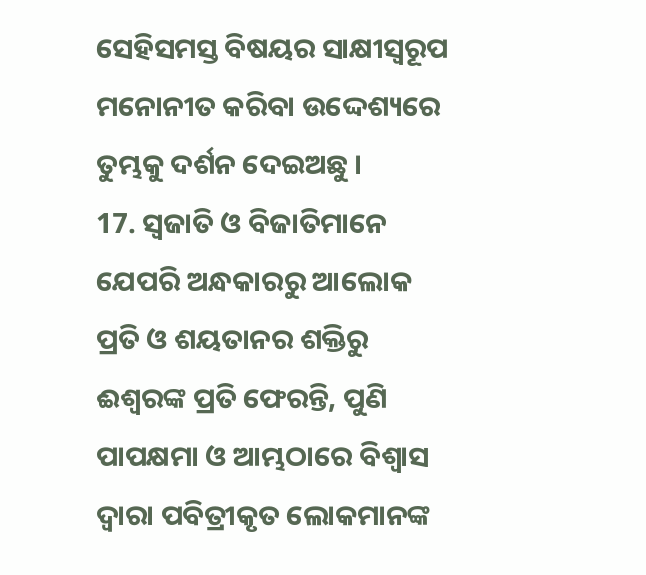ସେହିସମସ୍ତ ବିଷୟର ସାକ୍ଷୀସ୍ଵରୂପ ମନୋନୀତ କରିବା ଉଦ୍ଦେଶ୍ୟରେ ତୁମ୍ଭକୁ ଦର୍ଶନ ଦେଇଅଛୁ ।
17. ସ୍ଵଜାତି ଓ ବିଜାତିମାନେ ଯେପରି ଅନ୍ଧକାରରୁ ଆଲୋକ ପ୍ରତି ଓ ଶୟତାନର ଶକ୍ତିରୁ ଈଶ୍ଵରଙ୍କ ପ୍ରତି ଫେରନ୍ତି, ପୁଣି ପାପକ୍ଷମା ଓ ଆମ୍ଭଠାରେ ବିଶ୍ଵାସ ଦ୍ଵାରା ପବିତ୍ରୀକୃତ ଲୋକମାନଙ୍କ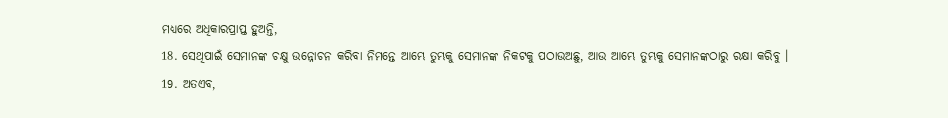ମଧ୍ୟରେ ଅଧିକାରପ୍ରାପ୍ତ ହୁଅନ୍ତି,
18. ସେଥିପାଇଁ ସେମାନଙ୍କ ଚକ୍ଷୁ ଉନ୍ନୋଚନ କରିବା ନିମନ୍ତେ ଆମ୍ଭେ ତୁମ୍ଭକୁ ସେମାନଙ୍କ ନିକଟକୁ ପଠାଉଅଛୁ, ଆଉ ଆମ୍ଭେ ତୁମ୍ଭକୁ ସେମାନଙ୍କଠାରୁ ରକ୍ଷା କରିବୁ ।
19. ଅତଏବ,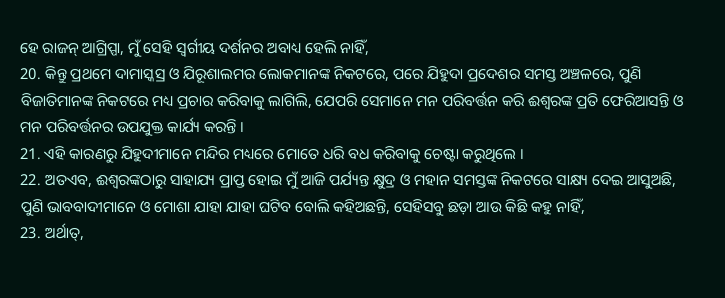ହେ ରାଜନ୍ ଆଗ୍ରିପ୍ପା, ମୁଁ ସେହି ସ୍ଵର୍ଗୀୟ ଦର୍ଶନର ଅବାଧ୍ୟ ହେଲି ନାହିଁ,
20. କିନ୍ତୁ ପ୍ରଥମେ ଦାମାସ୍କସ୍ର ଓ ଯିରୂଶାଲମର ଲୋକମାନଙ୍କ ନିକଟରେ, ପରେ ଯିହୁଦା ପ୍ରଦେଶର ସମସ୍ତ ଅଞ୍ଚଳରେ, ପୁଣି ବିଜାତିମାନଙ୍କ ନିକଟରେ ମଧ୍ୟ ପ୍ରଚାର କରିବାକୁ ଲାଗିଲି, ଯେପରି ସେମାନେ ମନ ପରିବର୍ତ୍ତନ କରି ଈଶ୍ଵରଙ୍କ ପ୍ରତି ଫେରିଆସନ୍ତି ଓ ମନ ପରିବର୍ତ୍ତନର ଉପଯୁକ୍ତ କାର୍ଯ୍ୟ କରନ୍ତି ।
21. ଏହି କାରଣରୁ ଯିହୁଦୀମାନେ ମନ୍ଦିର ମଧ୍ୟରେ ମୋତେ ଧରି ବଧ କରିବାକୁ ଚେଷ୍ଟା କରୁଥିଲେ ।
22. ଅତଏବ, ଈଶ୍ଵରଙ୍କଠାରୁ ସାହାଯ୍ୟ ପ୍ରାପ୍ତ ହୋଇ ମୁଁ ଆଜି ପର୍ଯ୍ୟନ୍ତ କ୍ଷୁଦ୍ର ଓ ମହାନ ସମସ୍ତଙ୍କ ନିକଟରେ ସାକ୍ଷ୍ୟ ଦେଇ ଆସୁଅଛି, ପୁଣି ଭାବବାଦୀମାନେ ଓ ମୋଶା ଯାହା ଯାହା ଘଟିବ ବୋଲି କହିଅଛନ୍ତି, ସେହିସବୁ ଛଡ଼ା ଆଉ କିଛି କହୁ ନାହିଁ,
23. ଅର୍ଥାତ୍,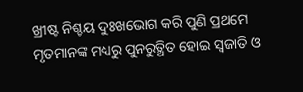ଖ୍ରୀଷ୍ଟ ନିଶ୍ଚୟ ଦୁଃଖଭୋଗ କରି ପୁଣି ପ୍ରଥମେ ମୃତମାନଙ୍କ ମଧ୍ୟରୁ ପୁନରୁତ୍ଥିତ ହୋଇ ସ୍ଵଜାତି ଓ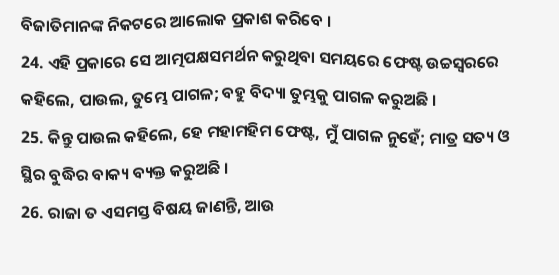ବିଜାତିମାନଙ୍କ ନିକଟରେ ଆଲୋକ ପ୍ରକାଶ କରିବେ ।
24. ଏହି ପ୍ରକାରେ ସେ ଆତ୍ମପକ୍ଷସମର୍ଥନ କରୁଥିବା ସମୟରେ ଫେଷ୍ଟ ଉଚ୍ଚସ୍ଵରରେ କହିଲେ, ପାଉଲ, ତୁମ୍ଭେ ପାଗଳ; ବହୁ ବିଦ୍ୟା ତୁମ୍ଭକୁ ପାଗଳ କରୁଅଛି ।
25. କିନ୍ତୁ ପାଉଲ କହିଲେ, ହେ ମହାମହିମ ଫେଷ୍ଟ, ମୁଁ ପାଗଳ ନୁହେଁ; ମାତ୍ର ସତ୍ୟ ଓ ସ୍ଥିର ବୁଦ୍ଧିର ବାକ୍ୟ ବ୍ୟକ୍ତ କରୁଅଛି ।
26. ରାଜା ତ ଏସମସ୍ତ ବିଷୟ ଜାଣନ୍ତି, ଆଉ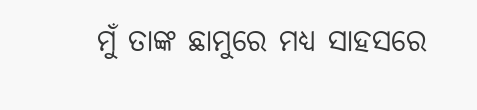ମୁଁ ତାଙ୍କ ଛାମୁରେ ମଧ୍ୟ ସାହସରେ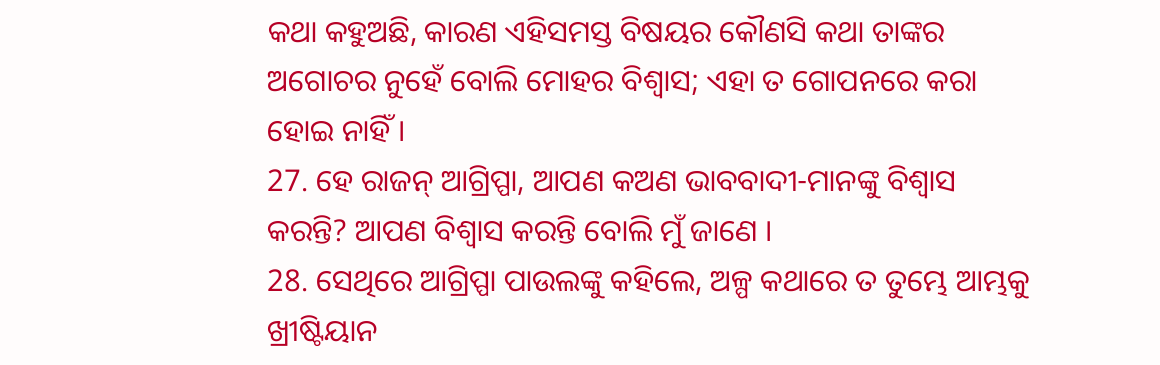କଥା କହୁଅଛି, କାରଣ ଏହିସମସ୍ତ ବିଷୟର କୌଣସି କଥା ତାଙ୍କର ଅଗୋଚର ନୁହେଁ ବୋଲି ମୋହର ବିଶ୍ଵାସ; ଏହା ତ ଗୋପନରେ କରା ହୋଇ ନାହିଁ ।
27. ହେ ରାଜନ୍ ଆଗ୍ରିପ୍ପା, ଆପଣ କଅଣ ଭାବବାଦୀ-ମାନଙ୍କୁ ବିଶ୍ଵାସ କରନ୍ତି? ଆପଣ ବିଶ୍ଵାସ କରନ୍ତି ବୋଲି ମୁଁ ଜାଣେ ।
28. ସେଥିରେ ଆଗ୍ରିପ୍ପା ପାଉଲଙ୍କୁ କହିଲେ, ଅଳ୍ପ କଥାରେ ତ ତୁମ୍ଭେ ଆମ୍ଭକୁ ଖ୍ରୀଷ୍ଟିୟାନ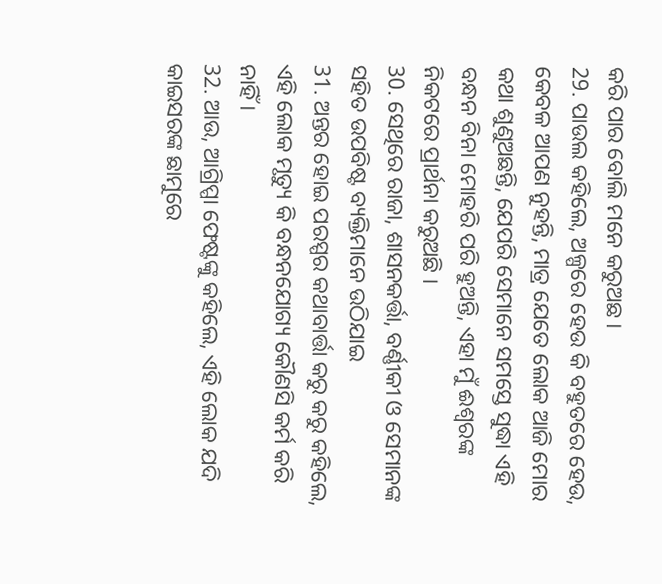କରି ପାର ବୋଲି ମନେ କରୁଅଛ ।
29. ପାଉଲ କହିଲେ, ଅଳ୍ପରେ ହେଉ କି ବହୁତରେ ହେଉ, କେବଳ ଆପଣ ନୁହନ୍ତି, ମାତ୍ର ଯେତେ ଲୋକ ଆଜି ମୋର କଥା ଶୁଣୁଅଛନ୍ତି, ଯେପରି ସେମାନେ ସମସ୍ତେ ସୁଦ୍ଧା ଏହି ବନ୍ଧନ ବିନା ମୋହରି ପରି ହୁଅନ୍ତି, ଏହା ମୁଁ ଈଶ୍ଵରଙ୍କ ନିକଟରେ ପ୍ରାର୍ଥନା କରୁଅଛି ।
30. ସେଥିରେ ରାଜା, ଶାସନକର୍ତ୍ତା, ବର୍ଣ୍ଣୀକୀ ଓ ସେମାନଙ୍କ ସହିତ ଉପବିଷ୍ଟ ବ୍ୟକ୍ତିମାନେ ଉଠିଯାଇ
31. ଅନ୍ତର ହୋଇ ପରସ୍ପର କଥାବାର୍ତ୍ତା କରୁ କରୁ କହିଲେ, ଏହି ଲୋକ ମୃତ୍ୟୁ କି ବନ୍ଧନଯୋଗ୍ୟ କୌଣସି କର୍ମ କରି ନାହିଁ ।
32. ଆଉ, ଆଗ୍ରିପ୍ପା ଫେଷ୍ଟଙ୍କୁ କହିଲେ, ଏହି ଲୋକ ଯଦି କାଇସରଙ୍କ ଛାମୁରେ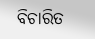ବିଚାରିତ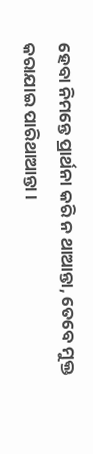ହେବା ନିମନ୍ତେ ପ୍ରାର୍ଥନା କରି ନ ଥାଆନ୍ତା, ତେବେ ମୁକ୍ତ କରାଯାଇ ପାରିଥାଆନ୍ତା ।